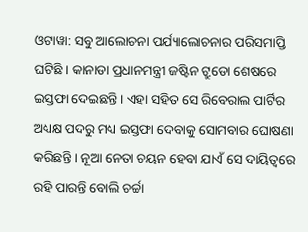ଓଟାୱା: ସବୁ ଆଲୋଚନା ପର୍ଯ୍ୟାଲୋଚନାର ପରିସମାପ୍ତି ଘଟିଛି । କାନାଡା ପ୍ରଧାନମନ୍ତ୍ରୀ ଜଷ୍ଟିନ ଟ୍ରୁଡୋ ଶେଷରେ ଇସ୍ତଫା ଦେଇଛନ୍ତି । ଏହା ସହିତ ସେ ରିବେରାଲ ପାର୍ଟିର ଅଧ୍ୟକ୍ଷ ପଦରୁ ମଧ୍ୟ ଇସ୍ତଫା ଦେବାକୁ ସୋମବାର ଘୋଷଣା କରିଛନ୍ତି । ନୂଆ ନେତା ଚୟନ ହେବା ଯାଏଁ ସେ ଦାୟିତ୍ୱରେ ରହି ପାରନ୍ତି ବୋଲି ଚର୍ଚ୍ଚା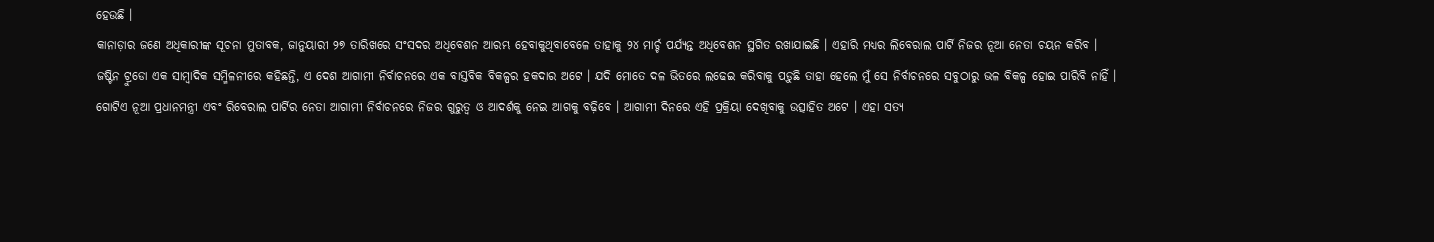ହେଉଛି ।
କାନାଡ଼ାର ଜଣେ ଅଧିକାରୀଙ୍କ ସୂଚନା ମୁତାବକ, ଜାନୁୟାରୀ ୨୭ ତାରିଖରେ ସଂସଦର ଅଧିବେଶନ ଆରମ୍ଭ ହେବାକୁଥିବାବେଳେ ତାହାକୁ ୨୪ ମାର୍ଚ୍ଚ ପର୍ଯ୍ୟନ୍ତ ଅଧିବେଶନ ସ୍ଥଗିତ ରଖାଯାଇଛି । ଏହାରି ମଧ୍ୟର ଲିବେରାଲ ପାର୍ଟି ନିଜର ନୂଆ ନେତା ଚୟନ କରିବ ।
ଜଷ୍ଟିନ ଟ୍ରୁଡୋ ଏକ ସାମ୍ବାଦିକ ସମ୍ମିଳନୀରେ କହିଛନ୍ତି, ଏ ଦେଶ ଆଗାମୀ ନିର୍ବାଚନରେ ଏକ ବାସ୍ତବିକ ବିକଳ୍ପର ହକଦାର ଅଟେ । ଯଦି ମୋତେ ଦଳ ଭିତରେ ଲଢେଇ କରିବାକୁ ପଡ଼ୁଛି ତାହା ହେଲେ ମୁଁ ସେ ନିର୍ବାଚନରେ ସବୁଠାରୁ ଭଳ ବିକଳ୍ପ ହୋଇ ପାରିବି ନାହିଁ । ଗୋଟିଏ ନୂଆ ପ୍ରଧାନମନ୍ତ୍ରୀ ଏବଂ ରିବେରାଲ ପାର୍ଟିର ନେତା ଆଗାମୀ ନିର୍ବାଚନରେ ନିଜର ଗୁରୁତ୍ୱ ଓ ଆଦର୍ଶକୁ ନେଇ ଆଗକୁ ବଢ଼ିବେ । ଆଗାମୀ ଦିନରେ ଏହି ପ୍ରକ୍ରିୟା ଦେଖିବାକୁ ଉତ୍ସାହିତ ଅଟେ । ଏହା ସତ୍ୟ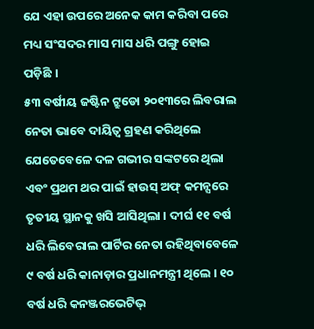ଯେ ଏହା ଉପରେ ଅନେକ କାମ କରିବା ପରେ ମଧ୍ୟ ସଂସଦର ମାସ ମାସ ଧରି ପଙ୍ଗୁ ହୋଇ ପଡ଼ିଛି ।
୫୩ ବର୍ଷୀୟ ଜଷ୍ଟିନ ଟ୍ରୁଡୋ ୨୦୧୩ରେ ଲିବରାଲ ନେତା ଭାବେ ଦାୟିତ୍ୱ ଗ୍ରହଣ କରିଥିଲେ ଯେତେବେଳେ ଦଳ ଗଭୀର ସଙ୍କଟରେ ଥିଲା ଏବଂ ପ୍ରଥମ ଥର ପାଇଁ ହାଉସ୍ ଅଫ୍ କମନ୍ସରେ ତୃତୀୟ ସ୍ଥାନକୁ ଖସି ଆସିଥିଲା । ଦୀର୍ଘ ୧୧ ବର୍ଷ ଧରି ଲିବେରାଲ ପାର୍ଟିର ନେତା ରହିଥିବାବେଳେ ୯ ବର୍ଷ ଧରି କାନାଡ଼ାର ପ୍ରଧାନମନ୍ତ୍ରୀ ଥିଲେ । ୧୦ ବର୍ଷ ଧରି କନଞ୍ଜରଭେଟିଭ୍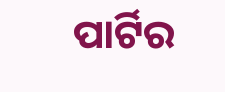ପାର୍ଟିର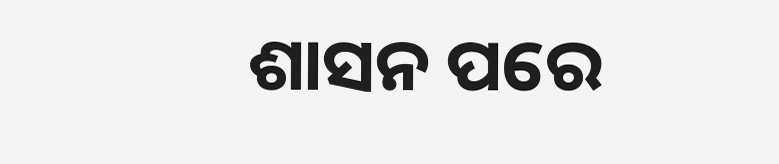ଶାସନ ପରେ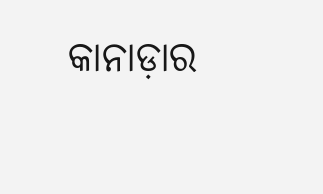କାନାଡ଼ାର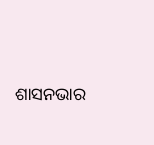ଶାସନଭାର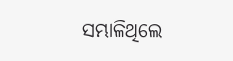ସମ୍ଭାଳିଥିଲେ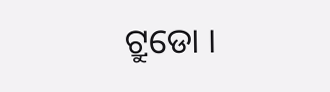ଟ୍ରୁଡୋ ।